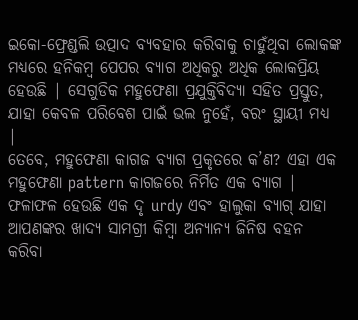ଇକୋ-ଫ୍ରେଣ୍ଡଲି ଉତ୍ପାଦ ବ୍ୟବହାର କରିବାକୁ ଚାହୁଁଥିବା ଲୋକଙ୍କ ମଧ୍ୟରେ ହନିକମ୍ବ ପେପର ବ୍ୟାଗ ଅଧିକରୁ ଅଧିକ ଲୋକପ୍ରିୟ ହେଉଛି | ସେଗୁଡିକ ମହୁଫେଣା ପ୍ରଯୁକ୍ତିବିଦ୍ୟା ସହିତ ପ୍ରସ୍ତୁତ, ଯାହା କେବଳ ପରିବେଶ ପାଇଁ ଭଲ ନୁହେଁ, ବରଂ ସ୍ଥାୟୀ ମଧ୍ୟ |
ତେବେ, ମହୁଫେଣା କାଗଜ ବ୍ୟାଗ ପ୍ରକୃତରେ କ’ଣ? ଏହା ଏକ ମହୁଫେଣା pattern କାଗଜରେ ନିର୍ମିତ ଏକ ବ୍ୟାଗ | ଫଳାଫଳ ହେଉଛି ଏକ ଦୃ urdy ଏବଂ ହାଲୁକା ବ୍ୟାଗ୍ ଯାହା ଆପଣଙ୍କର ଖାଦ୍ୟ ସାମଗ୍ରୀ କିମ୍ବା ଅନ୍ୟାନ୍ୟ ଜିନିଷ ବହନ କରିବା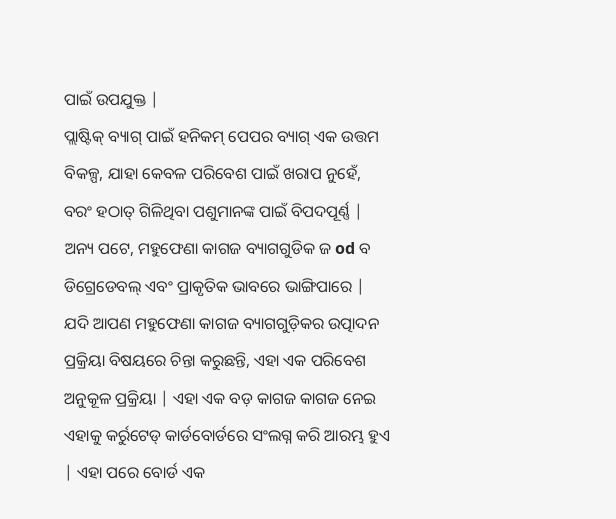ପାଇଁ ଉପଯୁକ୍ତ |
ପ୍ଲାଷ୍ଟିକ୍ ବ୍ୟାଗ୍ ପାଇଁ ହନିକମ୍ ପେପର ବ୍ୟାଗ୍ ଏକ ଉତ୍ତମ ବିକଳ୍ପ, ଯାହା କେବଳ ପରିବେଶ ପାଇଁ ଖରାପ ନୁହେଁ, ବରଂ ହଠାତ୍ ଗିଳିଥିବା ପଶୁମାନଙ୍କ ପାଇଁ ବିପଦପୂର୍ଣ୍ଣ | ଅନ୍ୟ ପଟେ, ମହୁଫେଣା କାଗଜ ବ୍ୟାଗଗୁଡିକ ଜ od ବ ଡିଗ୍ରେଡେବଲ୍ ଏବଂ ପ୍ରାକୃତିକ ଭାବରେ ଭାଙ୍ଗିପାରେ |
ଯଦି ଆପଣ ମହୁଫେଣା କାଗଜ ବ୍ୟାଗଗୁଡ଼ିକର ଉତ୍ପାଦନ ପ୍ରକ୍ରିୟା ବିଷୟରେ ଚିନ୍ତା କରୁଛନ୍ତି, ଏହା ଏକ ପରିବେଶ ଅନୁକୂଳ ପ୍ରକ୍ରିୟା | ଏହା ଏକ ବଡ଼ କାଗଜ କାଗଜ ନେଇ ଏହାକୁ କର୍ରୁଟେଡ୍ କାର୍ଡବୋର୍ଡରେ ସଂଲଗ୍ନ କରି ଆରମ୍ଭ ହୁଏ | ଏହା ପରେ ବୋର୍ଡ ଏକ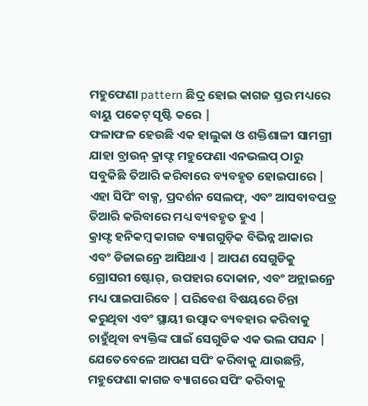ମହୁଫେଣା pattern ଛିଦ୍ର ହୋଇ କାଗଜ ସ୍ତର ମଧ୍ୟରେ ବାୟୁ ପକେଟ୍ ସୃଷ୍ଟି କରେ |
ଫଳାଫଳ ହେଉଛି ଏକ ହାଲୁକା ଓ ଶକ୍ତିଶାଳୀ ସାମଗ୍ରୀ ଯାହା ବ୍ରାଉନ୍ କ୍ରାଫ୍ଟ ମହୁଫେଣା ଏନଭଲପ୍ ଠାରୁ ସବୁକିଛି ତିଆରି କରିବାରେ ବ୍ୟବହୃତ ହୋଇପାରେ | ଏହା ସିପିଂ ବାକ୍ସ, ପ୍ରଦର୍ଶନ ସେଲଫ୍, ଏବଂ ଆସବାବପତ୍ର ତିଆରି କରିବାରେ ମଧ୍ୟ ବ୍ୟବହୃତ ହୁଏ |
କ୍ରାଫ୍ଟ ହନିକମ୍ବ କାଗଜ ବ୍ୟାଗଗୁଡ଼ିକ ବିଭିନ୍ନ ଆକାର ଏବଂ ଡିଜାଇନ୍ରେ ଆସିଥାଏ | ଆପଣ ସେଗୁଡିକୁ ଗ୍ରୋସରୀ ଷ୍ଟୋର୍, ଉପହାର ଦୋକାନ, ଏବଂ ଅନ୍ଲାଇନ୍ରେ ମଧ୍ୟ ପାଇପାରିବେ | ପରିବେଶ ବିଷୟରେ ଚିନ୍ତା କରୁଥିବା ଏବଂ ସ୍ଥାୟୀ ଉତ୍ପାଦ ବ୍ୟବହାର କରିବାକୁ ଚାହୁଁଥିବା ବ୍ୟକ୍ତିଙ୍କ ପାଇଁ ସେଗୁଡିକ ଏକ ଭଲ ପସନ୍ଦ |
ଯେତେବେଳେ ଆପଣ ସପିଂ କରିବାକୁ ଯାଉଛନ୍ତି, ମହୁଫେଣା କାଗଜ ବ୍ୟାଗରେ ସପିଂ କରିବାକୁ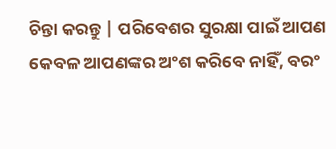ଚିନ୍ତା କରନ୍ତୁ | ପରିବେଶର ସୁରକ୍ଷା ପାଇଁ ଆପଣ କେବଳ ଆପଣଙ୍କର ଅଂଶ କରିବେ ନାହିଁ, ବରଂ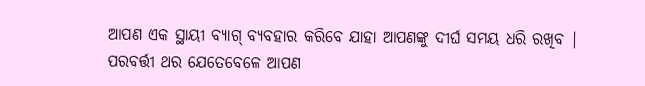ଆପଣ ଏକ ସ୍ଥାୟୀ ବ୍ୟାଗ୍ ବ୍ୟବହାର କରିବେ ଯାହା ଆପଣଙ୍କୁ ଦୀର୍ଘ ସମୟ ଧରି ରଖିବ |
ପରବର୍ତ୍ତୀ ଥର ଯେତେବେଳେ ଆପଣ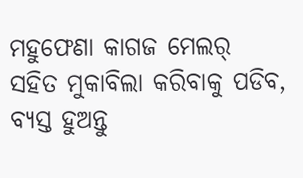ମହୁଫେଣା କାଗଜ ମେଲର୍ ସହିତ ମୁକାବିଲା କରିବାକୁ ପଡିବ, ବ୍ୟସ୍ତ ହୁଅନ୍ତୁ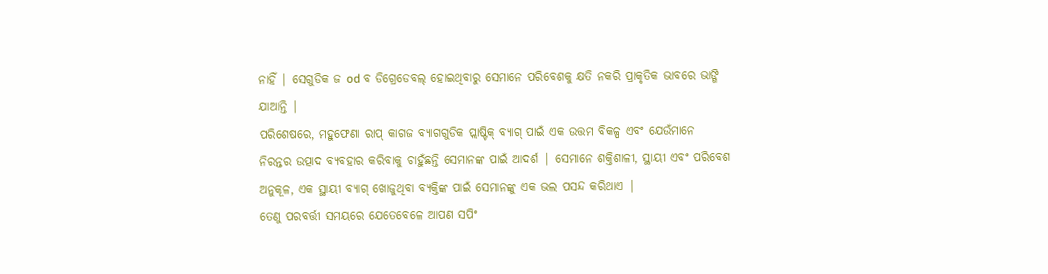ନାହିଁ | ସେଗୁଡିକ ଜ od ବ ଡିଗ୍ରେଡେବଲ୍ ହୋଇଥିବାରୁ ସେମାନେ ପରିବେଶକୁ କ୍ଷତି ନକରି ପ୍ରାକୃତିକ ଭାବରେ ଭାଙ୍ଗି ଯାଆନ୍ତି |
ପରିଶେଷରେ, ମହୁଫେଣା ରାପ୍ କାଗଜ ବ୍ୟାଗଗୁଡିକ ପ୍ଲାଷ୍ଟିକ୍ ବ୍ୟାଗ୍ ପାଇଁ ଏକ ଉତ୍ତମ ବିକଳ୍ପ ଏବଂ ଯେଉଁମାନେ ନିରନ୍ତର ଉତ୍ପାଦ ବ୍ୟବହାର କରିବାକୁ ଚାହୁଁଛନ୍ତି ସେମାନଙ୍କ ପାଇଁ ଆଦର୍ଶ | ସେମାନେ ଶକ୍ତିଶାଳୀ, ସ୍ଥାୟୀ ଏବଂ ପରିବେଶ ଅନୁକୂଳ, ଏକ ସ୍ଥାୟୀ ବ୍ୟାଗ୍ ଖୋଜୁଥିବା ବ୍ୟକ୍ତିଙ୍କ ପାଇଁ ସେମାନଙ୍କୁ ଏକ ଭଲ ପସନ୍ଦ କରିଥାଏ |
ତେଣୁ ପରବର୍ତ୍ତୀ ସମୟରେ ଯେତେବେଳେ ଆପଣ ସପିଂ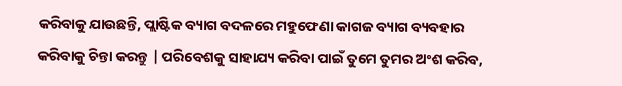କରିବାକୁ ଯାଉଛନ୍ତି, ପ୍ଲାଷ୍ଟିକ ବ୍ୟାଗ ବଦଳରେ ମହୁଫେଣା କାଗଜ ବ୍ୟାଗ ବ୍ୟବହାର କରିବାକୁ ଚିନ୍ତା କରନ୍ତୁ | ପରିବେଶକୁ ସାହାଯ୍ୟ କରିବା ପାଇଁ ତୁମେ ତୁମର ଅଂଶ କରିବ,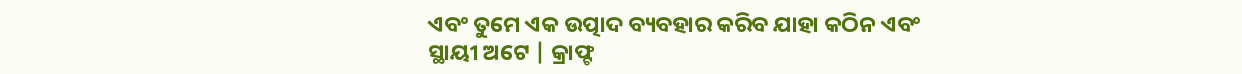ଏବଂ ତୁମେ ଏକ ଉତ୍ପାଦ ବ୍ୟବହାର କରିବ ଯାହା କଠିନ ଏବଂ ସ୍ଥାୟୀ ଅଟେ | କ୍ରାଫ୍ଟ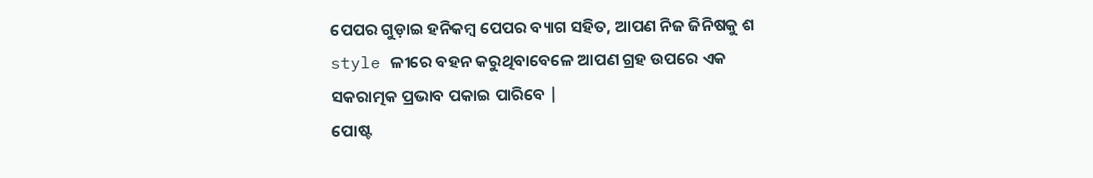ପେପର ଗୁଡ଼ାଇ ହନିକମ୍ବ ପେପର ବ୍ୟାଗ ସହିତ, ଆପଣ ନିଜ ଜିନିଷକୁ ଶ style ଳୀରେ ବହନ କରୁଥିବାବେଳେ ଆପଣ ଗ୍ରହ ଉପରେ ଏକ ସକରାତ୍ମକ ପ୍ରଭାବ ପକାଇ ପାରିବେ |
ପୋଷ୍ଟ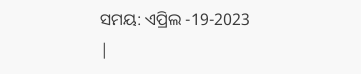ସମୟ: ଏପ୍ରିଲ -19-2023 |